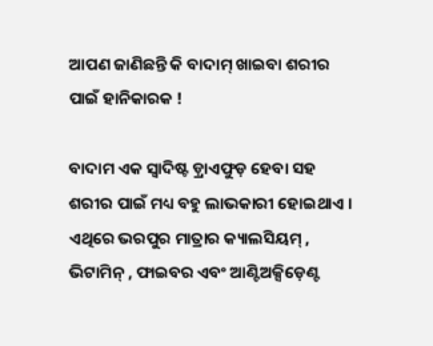ଆପଣ ଜାଣିଛନ୍ତି କି ବାଦାମ୍ ଖାଇବା ଶରୀର ପାଇଁ ହାନିକାରକ !

ବାଦାମ ଏକ ସ୍ବାଦିଷ୍ଟ ଡ଼୍ରାଏଫୁଡ଼ ହେବା ସହ ଶରୀର ପାଇଁ ମଧ୍ୟ ବହୁ ଲାଭକାରୀ ହୋଇଥାଏ । ଏଥିରେ ଭରପୁର ମାତ୍ରାର କ୍ୟାଲସିୟମ୍ , ଭିଟାମିନ୍ , ଫାଇବର ଏବଂ ଆଣ୍ଟିଅକ୍ସିଡ଼େଣ୍ଟ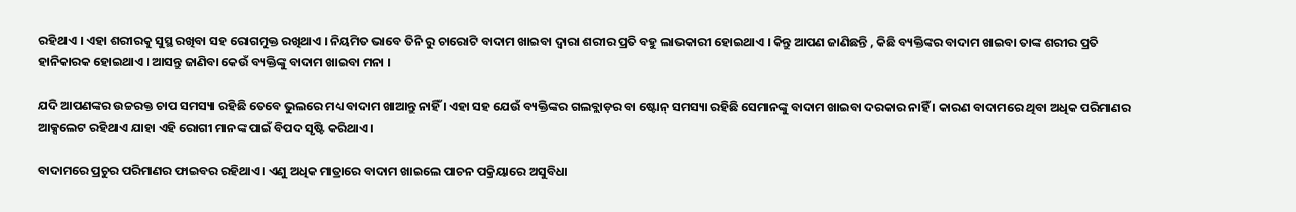ରହିଥାଏ । ଏହା ଶରୀରକୁ ସୁସ୍ଥ ରଖିବା ସହ ରୋଗମୁକ୍ତ ରଖିଥାଏ । ନିୟମିତ ଭାବେ ତିନି ରୁ ଚାରୋଟି ବାଦାମ ଖାଇବା ଦ୍ବାରା ଶରୀର ପ୍ରତି ବହୁ ଲାଭକାରୀ ହୋଇଥାଏ । କିନ୍ତୁ ଆପଣ ଜାଣିଛନ୍ତି , କିଛି ବ୍ୟକ୍ତିଙ୍କର ବାଦାମ ଖାଇବା ତାଙ୍କ ଶରୀର ପ୍ରତି ହାନିକାରକ ହୋଇଥାଏ । ଆସନ୍ତୁ ଜାଣିବା କେଉଁ ବ୍ୟକ୍ତିଙ୍କୁ ବାଦାମ ଖାଇବା ମନା ।

ଯଦି ଆପଣଙ୍କର ଉଚ୍ଚରକ୍ତ ଚାପ ସମସ୍ୟା ରହିଛି ତେବେ ଭୁଲରେ ମଧ୍ୟ ବାଦାମ ଖାଆନ୍ତୁ ନାହିଁ । ଏହା ସହ ଯେଉଁ ବ୍ୟକ୍ତିଙ୍କର ଗଲବ୍ଲାଡ଼ର ବା ଷ୍ଟୋନ୍ ସମସ୍ୟା ରହିଛି ସେମାନଙ୍କୁ ବାଦାମ ଖାଇବା ଦରକାର ନାହିଁ । କାରଣ ବାଦାମରେ ଥିବା ଅଧିକ ପରିମାଣର ଆକ୍ସଲେଟ ରହିଥାଏ ଯାହା ଏହି ରୋଗୀ ମାନଙ୍କ ପାଇଁ ବିପଦ ସୃଷ୍ଟି କରିଥାଏ ।

ବାଦାମରେ ପ୍ରଚୁର ପରିମାଣର ଫାଇବର ରହିଥାଏ । ଏଣୁ ଅଧିକ ମାତ୍ରାରେ ବାଦାମ ଖାଇଲେ ପାଚନ ପକ୍ରିୟାରେ ଅସୁବିଧା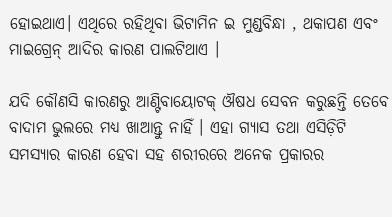ହୋଇଥାଏ। ଏଥିରେ ରହିଥିବା ଭିଟାମିନ ଇ ମୁଣ୍ଡବିନ୍ଧା , ଥକାପଣ ଏବଂ ମାଇଗ୍ରେନ୍ ଆଦିର କାରଣ ପାଲଟିଥାଏ ।

ଯଦି କୌଣସି କାରଣରୁ ଆଣ୍ଟିବାୟୋଟକ୍ ଔଷଧ ସେବନ କରୁଛନ୍ତି ତେବେ ବାଦାମ ଭୁଲରେ ମଧ୍ୟ ଖାଆନ୍ତୁ ନାହିଁ । ଏହା ଗ୍ୟାସ ତଥା ଏସିଡ଼ିଟି ସମସ୍ୟାର କାରଣ ହେବା ସହ ଶରୀରରେ ଅନେକ ପ୍ରକାରର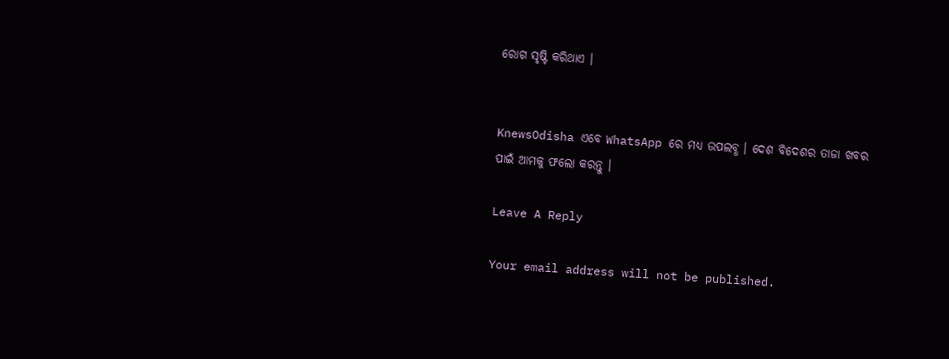ରୋଗ ସୃଷ୍ଟି କରିଥାଏ ।


KnewsOdisha ଏବେ WhatsApp ରେ ମଧ୍ୟ ଉପଲବ୍ଧ । ଦେଶ ବିଦେଶର ତାଜା ଖବର ପାଇଁ ଆମକୁ ଫଲୋ କରନ୍ତୁ ।

Leave A Reply

Your email address will not be published.